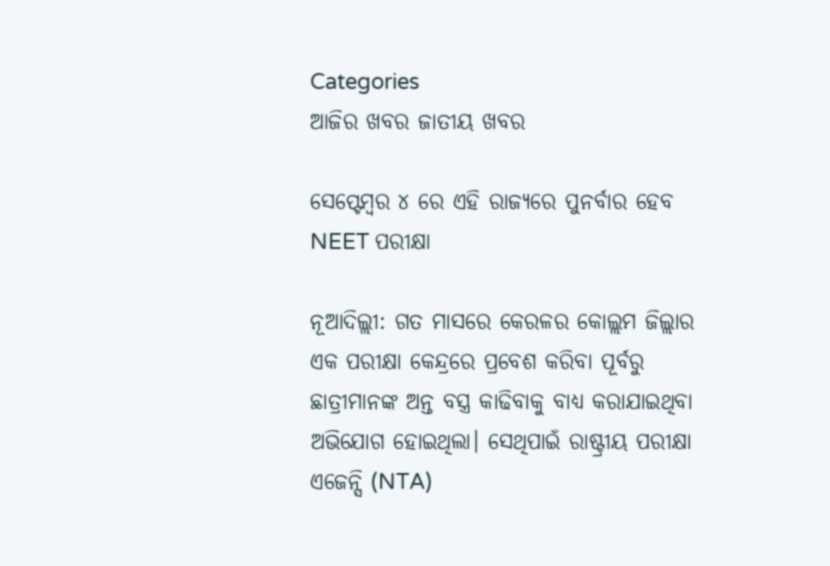Categories
ଆଜିର ଖବର ଜାତୀୟ ଖବର

ସେପ୍ଟେମ୍ବର ୪ ରେ ଏହି ରାଜ୍ୟରେ ପୁନର୍ବାର ହେବ NEET ପରୀକ୍ଷା

ନୂଆଦିଲ୍ଲୀ: ଗତ ମାସରେ କେରଳର କୋଲ୍ଲମ ଜିଲ୍ଲାର ଏକ ପରୀକ୍ଷା କେନ୍ଦ୍ରରେ ପ୍ରବେଶ କରିବା ପୂର୍ବରୁ ଛାତ୍ରୀମାନଙ୍କ ଅନ୍ତ ବସ୍ତ୍ର କାଢିବାକୁ ବାଧ୍ୟ କରାଯାଇଥିବା ଅଭିଯୋଗ ହୋଇଥିଲା। ସେଥିପାଇଁ ରାଷ୍ଟ୍ରୀୟ ପରୀକ୍ଷା ଏଜେନ୍ସି (NTA)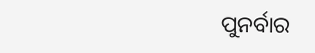ପୁନର୍ବାର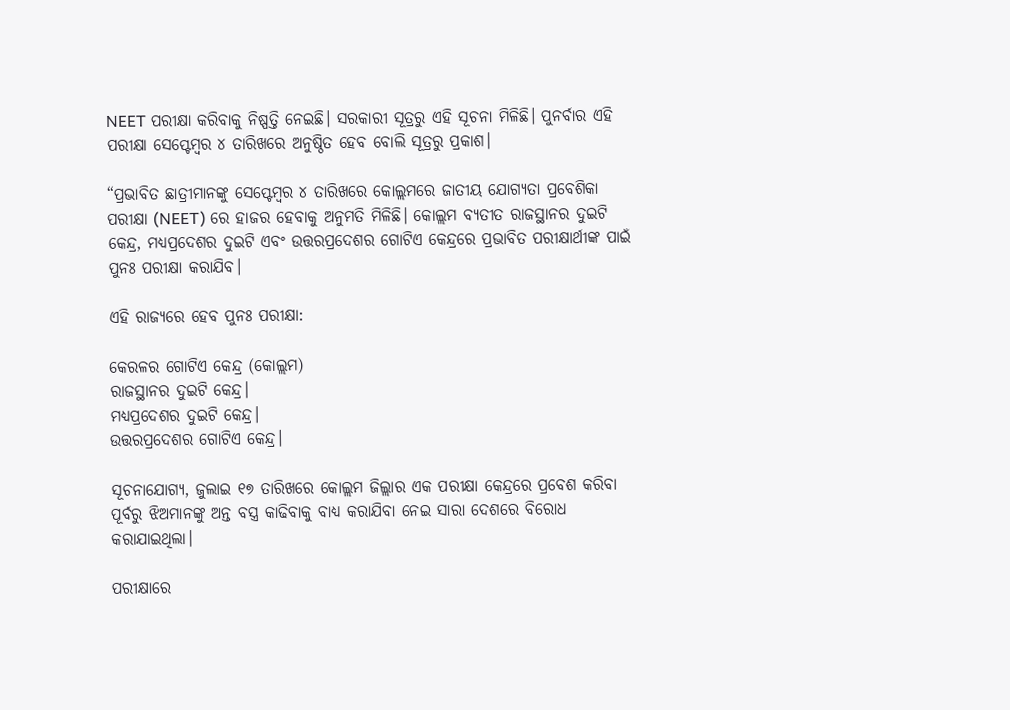NEET ପରୀକ୍ଷା କରିବାକୁ ନିଷ୍ପତ୍ତି ନେଇଛି। ସରକାରୀ ସୂତ୍ରରୁ ଏହି ସୂଚନା ମିଳିଛି। ପୁନର୍ବାର ଏହି ପରୀକ୍ଷା ସେପ୍ଟେମ୍ବର ୪ ତାରିଖରେ ଅନୁଷ୍ଠିତ ହେବ ବୋଲି ସୂତ୍ରରୁ ପ୍ରକାଶ।

“ପ୍ରଭାବିତ ଛାତ୍ରୀମାନଙ୍କୁ ସେପ୍ଟେମ୍ବର ୪ ତାରିଖରେ କୋଲ୍ଲମରେ ଜାତୀୟ ଯୋଗ୍ୟତା ପ୍ରବେଶିକା ପରୀକ୍ଷା (NEET) ରେ ହାଜର ହେବାକୁ ଅନୁମତି ମିଳିଛି। କୋଲ୍ଲମ ବ୍ୟତୀତ ରାଜସ୍ଥାନର ଦୁଇଟି କେନ୍ଦ୍ର, ମଧ୍ୟପ୍ରଦେଶର ଦୁଇଟି ଏବଂ ଉତ୍ତରପ୍ରଦେଶର ଗୋଟିଏ କେନ୍ଦ୍ରରେ ପ୍ରଭାବିତ ପରୀକ୍ଷାର୍ଥୀଙ୍କ ପାଇଁ ପୁନଃ ପରୀକ୍ଷା କରାଯିବ।

ଏହି ରାଜ୍ୟରେ ହେବ ପୁନଃ ପରୀକ୍ଷା:

କେରଳର ଗୋଟିଏ କେନ୍ଦ୍ର (କୋଲ୍ଲମ)
ରାଜସ୍ଥାନର ଦୁଇଟି କେନ୍ଦ୍ର।
ମଧ୍ୟପ୍ରଦେଶର ଦୁଇଟି କେନ୍ଦ୍ର।
ଉତ୍ତରପ୍ରଦେଶର ଗୋଟିଏ କେନ୍ଦ୍ର।

ସୂଚନାଯୋଗ୍ୟ, ଜୁଲାଇ ୧୭ ତାରିଖରେ କୋଲ୍ଲମ ଜିଲ୍ଲାର ଏକ ପରୀକ୍ଷା କେନ୍ଦ୍ରରେ ପ୍ରବେଶ କରିବା ପୂର୍ବରୁ ଝିଅମାନଙ୍କୁ ଅନ୍ତ ବସ୍ତ୍ର କାଢିବାକୁ ବାଧ୍ୟ କରାଯିବା ନେଇ ସାରା ଦେଶରେ ବିରୋଧ କରାଯାଇଥିଲା।

ପରୀକ୍ଷାରେ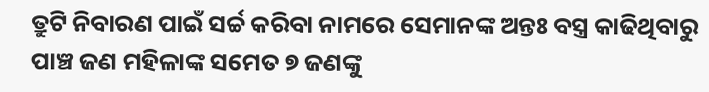ତ୍ରୁଟି ନିବାରଣ ପାଇଁ ସର୍ଚ୍ଚ କରିବା ନାମରେ ସେମାନଙ୍କ ଅନ୍ତଃ ବସ୍ତ୍ର କାଢିଥିବାରୁ ପାଞ୍ଚ ଜଣ ମହିଳାଙ୍କ ସମେତ ୭ ଜଣଙ୍କୁ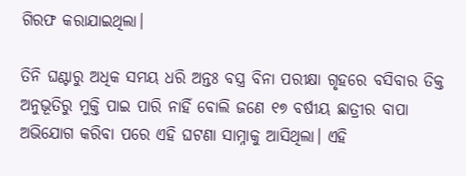ଗିରଫ କରାଯାଇଥିଲା।

ତିନି ଘଣ୍ଟାରୁ ଅଧିକ ସମୟ ଧରି ଅନ୍ତଃ ବସ୍ତ୍ର ବିନା ପରୀକ୍ଷା ଗୃହରେ ବସିବାର ତିକ୍ତ ଅନୁଭୂତିରୁ ମୁକ୍ତି ପାଇ ପାରି ନାହିଁ ବୋଲି ଜଣେ ୧୭ ବର୍ଷୀୟ ଛାତ୍ରୀର ବାପା ଅଭିଯୋଗ କରିବା ପରେ ଏହି ଘଟଣା ସାମ୍ନାକୁ ଆସିଥିଲା। ଏହି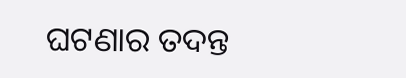ଘଟଣାର ତଦନ୍ତ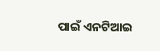ପାଇଁ ଏନଟିଆଇ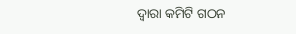ଦ୍ୱାରା କମିଟି ଗଠନ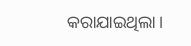କରାଯାଇଥିଲା।